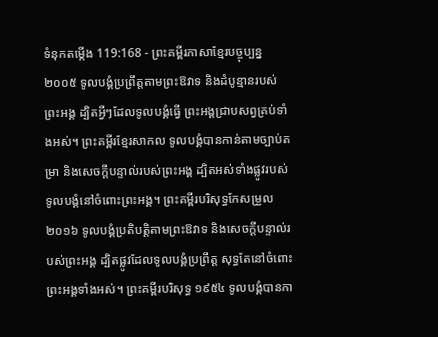ទំនុកតម្កើង 119:168 - ព្រះគម្ពីរភាសាខ្មែរបច្ចុប្បន្ន ២០០៥ ទូលបង្គំប្រព្រឹត្តតាមព្រះឱវាទ និងដំបូន្មានរបស់ព្រះអង្គ ដ្បិតអ្វីៗដែលទូលបង្គំធ្វើ ព្រះអង្គជ្រាបសព្វគ្រប់ទាំងអស់។ ព្រះគម្ពីរខ្មែរសាកល ទូលបង្គំបានកាន់តាមច្បាប់តម្រា និងសេចក្ដីបន្ទាល់របស់ព្រះអង្គ ដ្បិតអស់ទាំងផ្លូវរបស់ទូលបង្គំនៅចំពោះព្រះអង្គ។ ព្រះគម្ពីរបរិសុទ្ធកែសម្រួល ២០១៦ ទូលបង្គំប្រតិបត្តិតាមព្រះឱវាទ និងសេចក្ដីបន្ទាល់របស់ព្រះអង្គ ដ្បិតផ្លូវដែលទូលបង្គំប្រព្រឹត្ត សុទ្ធតែនៅចំពោះព្រះអង្គទាំងអស់។ ព្រះគម្ពីរបរិសុទ្ធ ១៩៥៤ ទូលបង្គំបានកា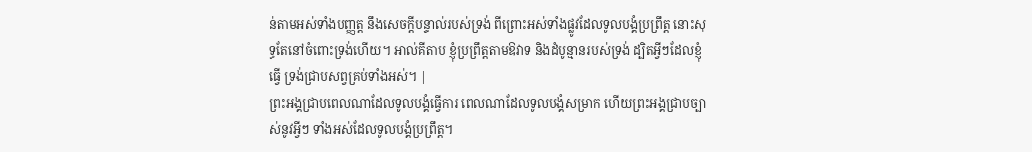ន់តាមអស់ទាំងបញ្ញត្ត នឹងសេចក្ដីបន្ទាល់របស់ទ្រង់ ពីព្រោះអស់ទាំងផ្លូវដែលទូលបង្គំប្រព្រឹត្ត នោះសុទ្ធតែនៅចំពោះទ្រង់ហើយ។ អាល់គីតាប ខ្ញុំប្រព្រឹត្តតាមឱវាទ និងដំបូន្មានរបស់ទ្រង់ ដ្បិតអ្វីៗដែលខ្ញុំធ្វើ ទ្រង់ជ្រាបសព្វគ្រប់ទាំងអស់។ |
ព្រះអង្គជ្រាបពេលណាដែលទូលបង្គំធ្វើការ ពេលណាដែលទូលបង្គំសម្រាក ហើយព្រះអង្គជ្រាបច្បាស់នូវអ្វីៗ ទាំងអស់ដែលទូលបង្គំប្រព្រឹត្ត។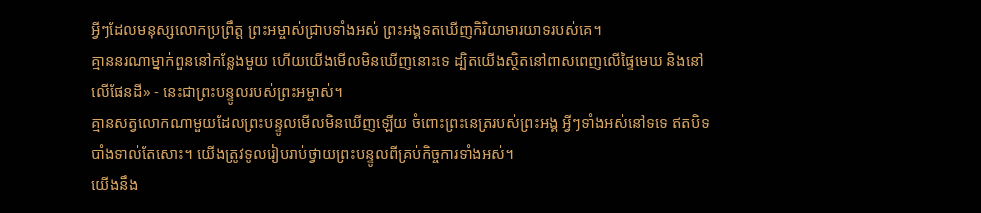អ្វីៗដែលមនុស្សលោកប្រព្រឹត្ត ព្រះអម្ចាស់ជ្រាបទាំងអស់ ព្រះអង្គទតឃើញកិរិយាមារយាទរបស់គេ។
គ្មាននរណាម្នាក់ពួននៅកន្លែងមួយ ហើយយើងមើលមិនឃើញនោះទេ ដ្បិតយើងស្ថិតនៅពាសពេញលើផ្ទៃមេឃ និងនៅលើផែនដី» - នេះជាព្រះបន្ទូលរបស់ព្រះអម្ចាស់។
គ្មានសត្វលោកណាមួយដែលព្រះបន្ទូលមើលមិនឃើញឡើយ ចំពោះព្រះនេត្ររបស់ព្រះអង្គ អ្វីៗទាំងអស់នៅទទេ ឥតបិទបាំងទាល់តែសោះ។ យើងត្រូវទូលរៀបរាប់ថ្វាយព្រះបន្ទូលពីគ្រប់កិច្ចការទាំងអស់។
យើងនឹង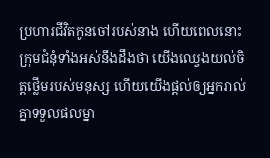ប្រហារជីវិតកូនចៅរបស់នាង ហើយពេលនោះ ក្រុមជំនុំទាំងអស់នឹងដឹងថា យើងឈ្វេងយល់ចិត្តថ្លើមរបស់មនុស្ស ហើយយើងផ្ដល់ឲ្យអ្នករាល់គ្នាទទួលផលម្នា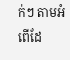ក់ៗ តាមអំពើដែ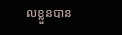លខ្លួនបាន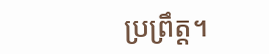ប្រព្រឹត្ត។